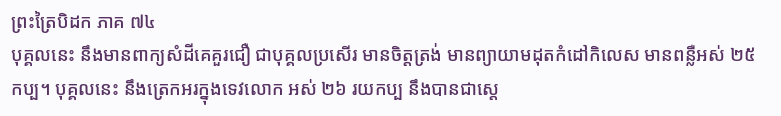ព្រះត្រៃបិដក ភាគ ៧៤
បុគ្គលនេះ នឹងមានពាក្យសំដីគេគួរជឿ ជាបុគ្គលប្រសើរ មានចិត្តត្រង់ មានព្យាយាមដុតកំដៅកិលេស មានពន្លឺអស់ ២៥ កប្ប។ បុគ្គលនេះ នឹងត្រេកអរក្នុងទេវលោក អស់ ២៦ រយកប្ប នឹងបានជាស្តេ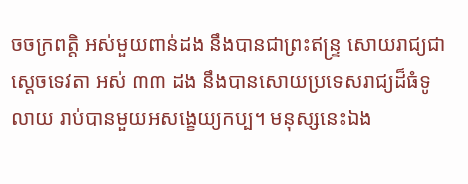ចចក្រពត្តិ អស់មួយពាន់ដង នឹងបានជាព្រះឥន្រ្ទ សោយរាជ្យជាស្តេចទេវតា អស់ ៣៣ ដង នឹងបានសោយប្រទេសរាជ្យដ៏ធំទូលាយ រាប់បានមួយអសង្ខេយ្យកប្ប។ មនុស្សនេះឯង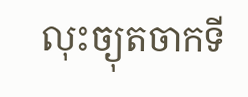លុះច្យុតចាកទី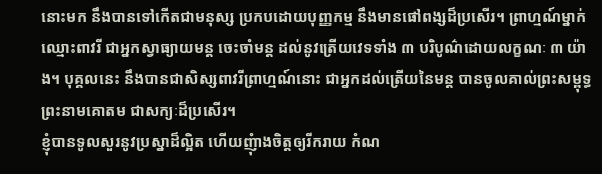នោះមក នឹងបានទៅកើតជាមនុស្ស ប្រកបដោយបុញ្ញកម្ម នឹងមានផៅពង្សដ៏ប្រសើរ។ ព្រាហ្មណ៍ម្នាក់ ឈ្មោះពាវរី ជាអ្នកស្វាធ្យាយមន្ត ចេះចាំមន្ត ដល់នូវត្រើយវេទទាំង ៣ បរិបូណ៌ដោយលក្ខណៈ ៣ យ៉ាង។ បុគ្គលនេះ នឹងបានជាសិស្សពាវរីព្រាហ្មណ៍នោះ ជាអ្នកដល់ត្រើយនៃមន្ត បានចូលគាល់ព្រះសម្ពុទ្ធ ព្រះនាមគោតម ជាសក្យៈដ៏ប្រសើរ។
ខ្ញុំបានទូលសួរនូវប្រស្នាដ៏ល្អិត ហើយញុំាងចិត្តឲ្យរីករាយ កំណ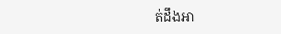ត់ដឹងអា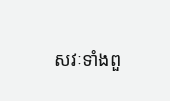សវៈទាំងពួ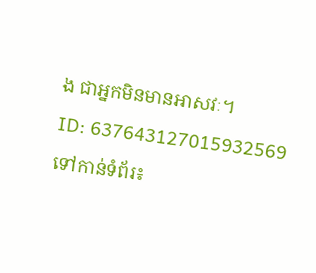ង ជាអ្នកមិនមានអាសវៈ។
ID: 637643127015932569
ទៅកាន់ទំព័រ៖